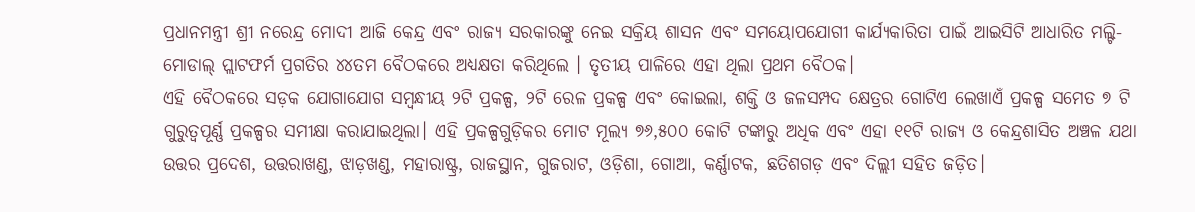ପ୍ରଧାନମନ୍ତ୍ରୀ ଶ୍ରୀ ନରେନ୍ଦ୍ର ମୋଦୀ ଆଜି କେନ୍ଦ୍ର ଏବଂ ରାଜ୍ୟ ସରକାରଙ୍କୁ ନେଇ ସକ୍ରିୟ ଶାସନ ଏବଂ ସମୟୋପଯୋଗୀ କାର୍ଯ୍ୟକାରିତା ପାଇଁ ଆଇସିଟି ଆଧାରିତ ମଲ୍ଟି-ମୋଡାଲ୍ ପ୍ଲାଟଫର୍ମ ପ୍ରଗତିର ୪୪ତମ ବୈଠକରେ ଅଧ୍ୟକ୍ଷତା କରିଥିଲେ । ତୃତୀୟ ପାଳିରେ ଏହା ଥିଲା ପ୍ରଥମ ବୈଠକ।
ଏହି ବୈଠକରେ ସଡ଼କ ଯୋଗାଯୋଗ ସମ୍ବନ୍ଧୀୟ ୨ଟି ପ୍ରକଳ୍ପ, ୨ଟି ରେଳ ପ୍ରକଳ୍ପ ଏବଂ କୋଇଲା, ଶକ୍ତି ଓ ଜଳସମ୍ପଦ କ୍ଷେତ୍ରର ଗୋଟିଏ ଲେଖାଏଁ ପ୍ରକଳ୍ପ ସମେତ ୭ ଟି ଗୁରୁତ୍ୱପୂର୍ଣ୍ଣ ପ୍ରକଳ୍ପର ସମୀକ୍ଷା କରାଯାଇଥିଲା। ଏହି ପ୍ରକଳ୍ପଗୁଡ଼ିକର ମୋଟ ମୂଲ୍ୟ ୭୬,୫୦୦ କୋଟି ଟଙ୍କାରୁ ଅଧିକ ଏବଂ ଏହା ୧୧ଟି ରାଜ୍ୟ ଓ କେନ୍ଦ୍ରଶାସିତ ଅଞ୍ଚଳ ଯଥା ଉତ୍ତର ପ୍ରଦେଶ, ଉତ୍ତରାଖଣ୍ଡ, ଝାଡ଼ଖଣ୍ଡ, ମହାରାଷ୍ଟ୍ର, ରାଜସ୍ଥାନ, ଗୁଜରାଟ, ଓଡ଼ିଶା, ଗୋଆ, କର୍ଣ୍ଣାଟକ, ଛତିଶଗଡ଼ ଏବଂ ଦିଲ୍ଲୀ ସହିତ ଜଡ଼ିତ।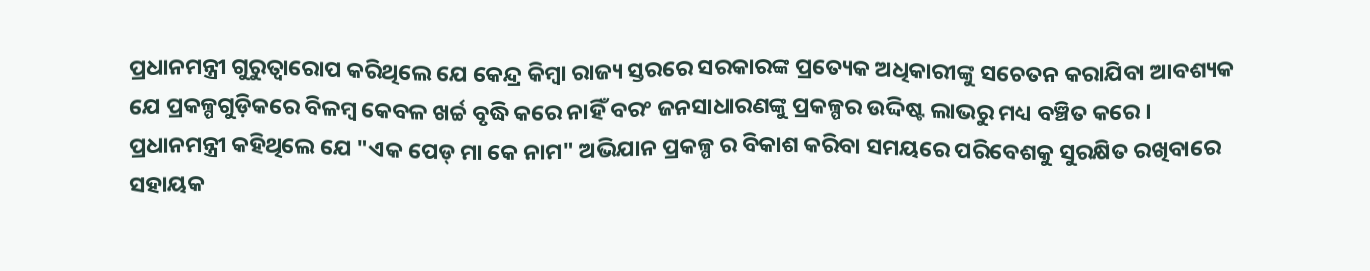ପ୍ରଧାନମନ୍ତ୍ରୀ ଗୁରୁତ୍ୱାରୋପ କରିଥିଲେ ଯେ କେନ୍ଦ୍ର କିମ୍ବା ରାଜ୍ୟ ସ୍ତରରେ ସରକାରଙ୍କ ପ୍ରତ୍ୟେକ ଅଧିକାରୀଙ୍କୁ ସଚେତନ କରାଯିବା ଆବଶ୍ୟକ ଯେ ପ୍ରକଳ୍ପଗୁଡ଼ିକରେ ବିଳମ୍ବ କେବଳ ଖର୍ଚ୍ଚ ବୃଦ୍ଧି କରେ ନାହିଁ ବରଂ ଜନସାଧାରଣଙ୍କୁ ପ୍ରକଳ୍ପର ଉଦ୍ଦିଷ୍ଟ ଲାଭରୁ ମଧ୍ୟ ବଞ୍ଚିତ କରେ ।
ପ୍ରଧାନମନ୍ତ୍ରୀ କହିଥିଲେ ଯେ "ଏକ ପେଡ୍ ମା କେ ନାମ" ଅଭିଯାନ ପ୍ରକଳ୍ପ ର ବିକାଶ କରିବା ସମୟରେ ପରିବେଶକୁ ସୁରକ୍ଷିତ ରଖିବାରେ ସହାୟକ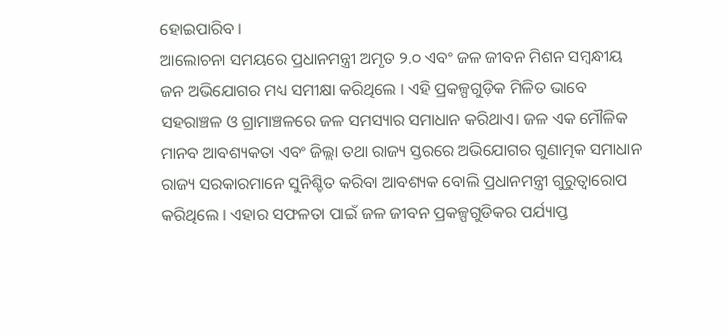ହୋଇପାରିବ ।
ଆଲୋଚନା ସମୟରେ ପ୍ରଧାନମନ୍ତ୍ରୀ ଅମୃତ ୨.୦ ଏବଂ ଜଳ ଜୀବନ ମିଶନ ସମ୍ବନ୍ଧୀୟ ଜନ ଅଭିଯୋଗର ମଧ୍ୟ ସମୀକ୍ଷା କରିଥିଲେ । ଏହି ପ୍ରକଳ୍ପଗୁଡ଼ିକ ମିଳିତ ଭାବେ ସହରାଞ୍ଚଳ ଓ ଗ୍ରାମାଞ୍ଚଳରେ ଜଳ ସମସ୍ୟାର ସମାଧାନ କରିଥାଏ। ଜଳ ଏକ ମୌଳିକ ମାନବ ଆବଶ୍ୟକତା ଏବଂ ଜିଲ୍ଲା ତଥା ରାଜ୍ୟ ସ୍ତରରେ ଅଭିଯୋଗର ଗୁଣାତ୍ମକ ସମାଧାନ ରାଜ୍ୟ ସରକାରମାନେ ସୁନିଶ୍ଚିତ କରିବା ଆବଶ୍ୟକ ବୋଲି ପ୍ରଧାନମନ୍ତ୍ରୀ ଗୁରୁତ୍ୱାରୋପ କରିଥିଲେ । ଏହାର ସଫଳତା ପାଇଁ ଜଳ ଜୀବନ ପ୍ରକଳ୍ପଗୁଡିକର ପର୍ଯ୍ୟାପ୍ତ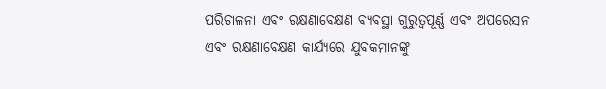ପରିଚାଳନା ଏବଂ ରକ୍ଷଣାବେକ୍ଷଣ ବ୍ୟବସ୍ଥା ଗୁରୁତ୍ୱପୂର୍ଣ୍ଣ ଏବଂ ଅପରେସନ ଏବଂ ରକ୍ଷଣାବେକ୍ଷଣ କାର୍ଯ୍ୟରେ ଯୁବକମାନଙ୍କୁ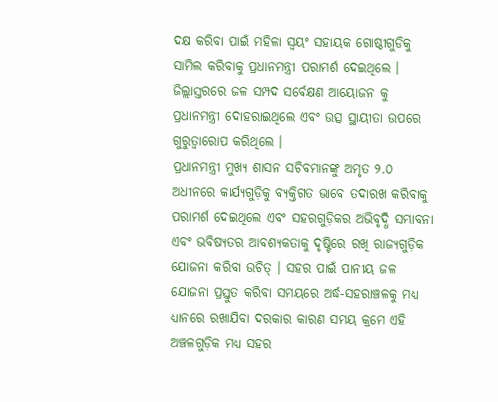ଦକ୍ଷ କରିବା ପାଇଁ ମହିଳା ସ୍ୱୟଂ ସହାୟକ ଗୋଷ୍ଠୀଗୁଡିକୁ ସାମିଲ କରିବାକୁ ପ୍ରଧାନମନ୍ତ୍ରୀ ପରାମର୍ଶ ଦେଇଥିଲେ । ଜିଲ୍ଲାସ୍ତରରେ ଜଳ ସମ୍ପଦ ସର୍ବେକ୍ଷଣ ଆୟୋଜନ କୁ ପ୍ରଧାନମନ୍ତ୍ରୀ ଦୋହରାଇଥିଲେ ଏବଂ ଉତ୍ସ ସ୍ଥାୟୀତା ଉପରେ ଗୁରୁତ୍ୱାରୋପ କରିଥିଲେ ।
ପ୍ରଧାନମନ୍ତ୍ରୀ ମୁଖ୍ୟ ଶାସନ ସଚିବମାନଙ୍କୁ ଅମୃତ ୨.୦ ଅଧୀନରେ କାର୍ଯ୍ୟଗୁଡ଼ିକୁ ବ୍ୟକ୍ତିଗତ ଭାବେ ତଦାରଖ କରିବାକୁ ପରାମର୍ଶ ଦେଇଥିଲେ ଏବଂ ସହରଗୁଡ଼ିକର ଅଭିବୃଦ୍ଧି ସମ୍ଭାବନା ଏବଂ ଭବିଷ୍ୟତର ଆବଶ୍ୟକତାକୁ ଦୃଷ୍ଟିରେ ରଖି ରାଜ୍ୟଗୁଡ଼ିକ ଯୋଜନା କରିବା ଉଚିତ୍ । ସହର ପାଇଁ ପାନୀୟ ଜଳ ଯୋଜନା ପ୍ରସ୍ତୁତ କରିବା ସମୟରେ ଅର୍ଦ୍ଧ-ସହରାଞ୍ଚଳକୁ ମଧ୍ୟ ଧ୍ୟାନରେ ରଖାଯିବା ଦରକାର କାରଣ ସମୟ କ୍ରମେ ଏହି ଅଞ୍ଚଳଗୁଡ଼ିକ ମଧ୍ୟ ସହର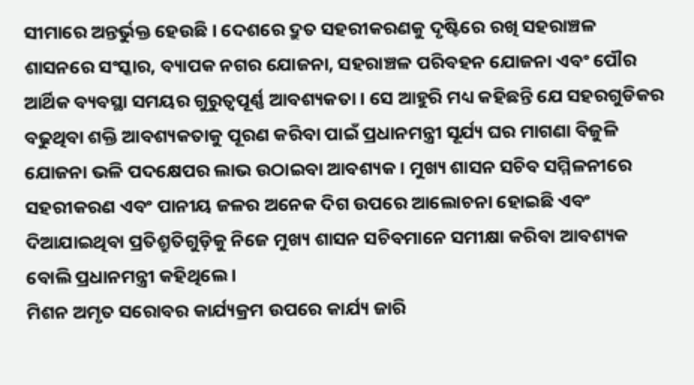ସୀମାରେ ଅନ୍ତର୍ଭୁକ୍ତ ହେଉଛି। ଦେଶରେ ଦ୍ରୁତ ସହରୀକରଣକୁ ଦୃଷ୍ଟିରେ ରଖି ସହରାଞ୍ଚଳ ଶାସନରେ ସଂସ୍କାର, ବ୍ୟାପକ ନଗର ଯୋଜନା, ସହରାଞ୍ଚଳ ପରିବହନ ଯୋଜନା ଏବଂ ପୌର ଆର୍ଥିକ ବ୍ୟବସ୍ଥା ସମୟର ଗୁରୁତ୍ୱପୂର୍ଣ୍ଣ ଆବଶ୍ୟକତା । ସେ ଆହୁରି ମଧ୍ୟ କହିଛନ୍ତି ଯେ ସହରଗୁଡିକର ବଢୁଥିବା ଶକ୍ତି ଆବଶ୍ୟକତାକୁ ପୂରଣ କରିବା ପାଇଁ ପ୍ରଧାନମନ୍ତ୍ରୀ ସୂର୍ଯ୍ୟ ଘର ମାଗଣା ବିଜୁଳି ଯୋଜନା ଭଳି ପଦକ୍ଷେପର ଲାଭ ଉଠାଇବା ଆବଶ୍ୟକ । ମୁଖ୍ୟ ଶାସନ ସଚିବ ସମ୍ମିଳନୀରେ ସହରୀକରଣ ଏବଂ ପାନୀୟ ଜଳର ଅନେକ ଦିଗ ଉପରେ ଆଲୋଚନା ହୋଇଛି ଏବଂ ଦିଆଯାଇଥିବା ପ୍ରତିଶ୍ରୁତିଗୁଡ଼ିକୁ ନିଜେ ମୁଖ୍ୟ ଶାସନ ସଚିବମାନେ ସମୀକ୍ଷା କରିବା ଆବଶ୍ୟକ ବୋଲି ପ୍ରଧାନମନ୍ତ୍ରୀ କହିଥିଲେ ।
ମିଶନ ଅମୃତ ସରୋବର କାର୍ଯ୍ୟକ୍ରମ ଉପରେ କାର୍ଯ୍ୟ ଜାରି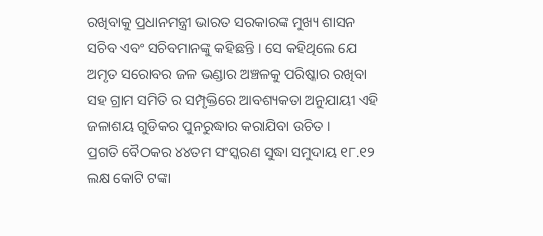ରଖିବାକୁ ପ୍ରଧାନମନ୍ତ୍ରୀ ଭାରତ ସରକାରଙ୍କ ମୁଖ୍ୟ ଶାସନ ସଚିବ ଏବଂ ସଚିବମାନଙ୍କୁ କହିଛନ୍ତି । ସେ କହିଥିଲେ ଯେ ଅମୃତ ସରୋବର ଜଳ ଭଣ୍ଡାର ଅଞ୍ଚଳକୁ ପରିଷ୍କାର ରଖିବା ସହ ଗ୍ରାମ ସମିତି ର ସମ୍ପୃକ୍ତିରେ ଆବଶ୍ୟକତା ଅନୁଯାୟୀ ଏହି ଜଳାଶୟ ଗୁଡିକର ପୁନରୁଦ୍ଧାର କରାଯିବା ଉଚିତ ।
ପ୍ରଗତି ବୈଠକର ୪୪ତମ ସଂସ୍କରଣ ସୁଦ୍ଧା ସମୁଦାୟ ୧୮.୧୨ ଲକ୍ଷ କୋଟି ଟଙ୍କା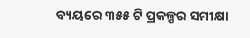ବ୍ୟୟରେ ୩୫୫ ଟି ପ୍ରକଳ୍ପର ସମୀକ୍ଷା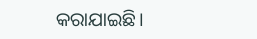କରାଯାଇଛି।